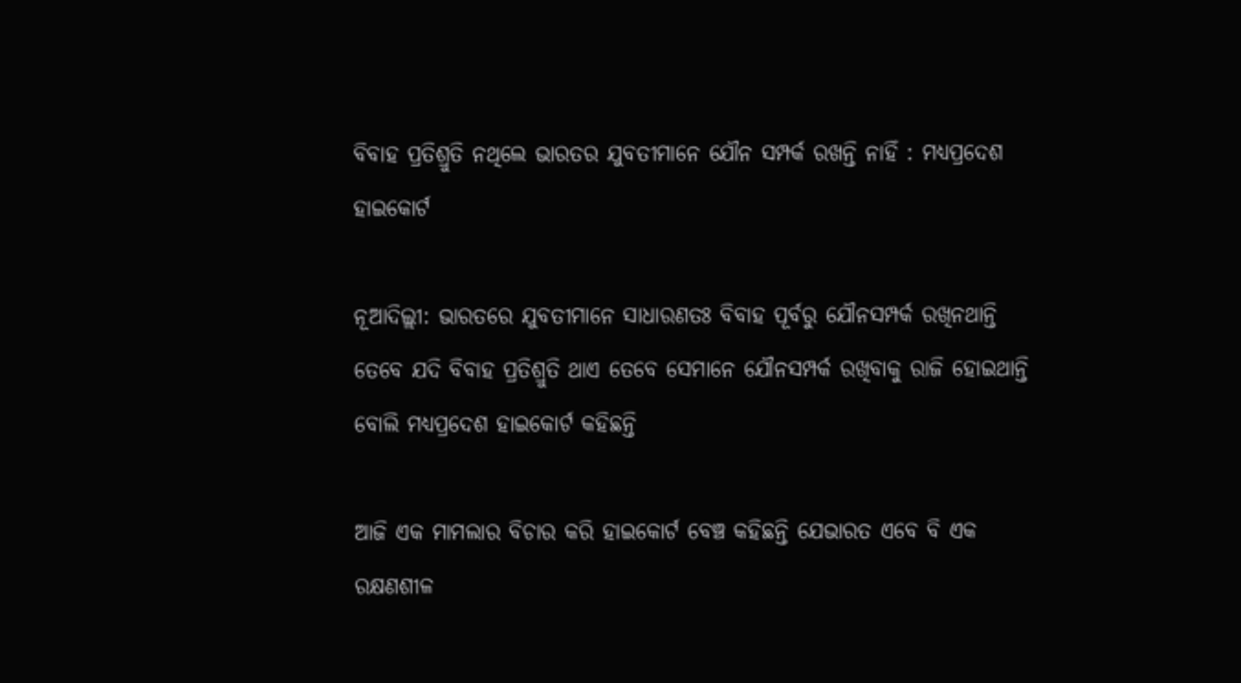ବିବାହ ପ୍ରତିଶ୍ରୁତି ନଥିଲେ ଭାରତର ଯୁବତୀମାନେ ଯୌନ ସମ୍ପର୍କ ରଖନ୍ତି ନାହିଁ : ମଧ୍ୟପ୍ରଦେଶ ହାଇକୋର୍ଟ

ନୂଆଦିଲ୍ଲୀ: ଭାରତରେ ଯୁବତୀମାନେ ସାଧାରଣତଃ ବିବାହ ପୂର୍ବରୁ ଯୌନସମ୍ପର୍କ ରଖିନଥାନ୍ତି ତେବେ ଯଦି ବିବାହ ପ୍ରତିଶ୍ରୁତି ଥାଏ ତେବେ ସେମାନେ ଯୌନସମ୍ପର୍କ ରଖିବାକୁ ରାଜି ହୋଇଥାନ୍ତି ବୋଲି ମଧ୍ୟପ୍ରଦେଶ ହାଇକୋର୍ଟ କହିଛନ୍ତି

ଆଜି ଏକ ମାମଲାର ବିଚାର କରି ହାଇକୋର୍ଟ ବେଞ୍ଚ କହିଛନ୍ତି ଯେଭାରତ ଏବେ ବି ଏକ ରକ୍ଷଣଶୀଳ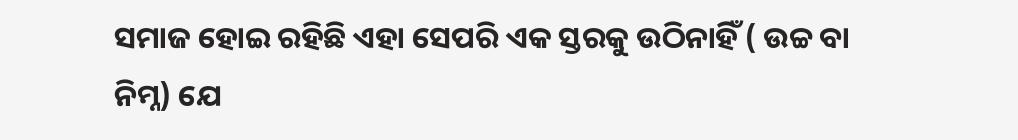ସମାଜ ହୋଇ ରହିଛି ଏହା ସେପରି ଏକ ସ୍ତରକୁ ଉଠିନାହିଁ ( ଉଚ୍ଚ ବା ନିମ୍ନ) ଯେ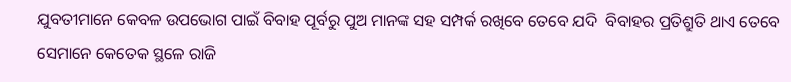ଯୁବତୀମାନେ କେବଳ ଉପଭୋଗ ପାଇଁ ବିବାହ ପୂର୍ବରୁ ପୁଅ ମାନଙ୍କ ସହ ସମ୍ପର୍କ ରଖିବେ ତେବେ ଯଦି  ବିବାହର ପ୍ରତିଶ୍ରୁତି ଥାଏ ତେବେ ସେମାନେ କେତେକ ସ୍ଥଳେ ରାଜି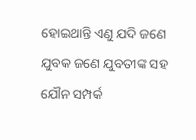ହୋଇଥାନ୍ତି ଏଣୁ ଯଦି ଜଣେ ଯୁବକ ଜଣେ ଯୁବତୀଙ୍କ ସହ ଯୌନ ସମ୍ପର୍କ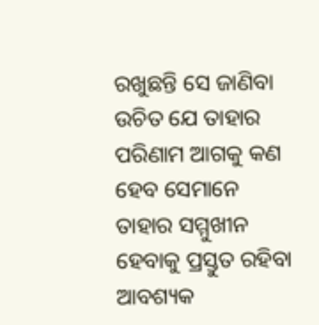ରଖୁଛନ୍ତି ସେ ଜାଣିବା ଉଚିତ ଯେ ତାହାର ପରିଣାମ ଆଗକୁ କଣ ହେବ ସେମାନେ ତାହାର ସମ୍ମୁଖୀନ ହେବାକୁ ପ୍ରସ୍ତୁତ ରହିବା ଆବଶ୍ୟକ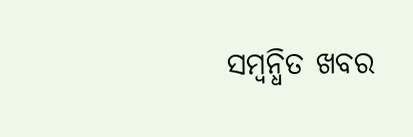ସମ୍ବନ୍ଧିତ ଖବର